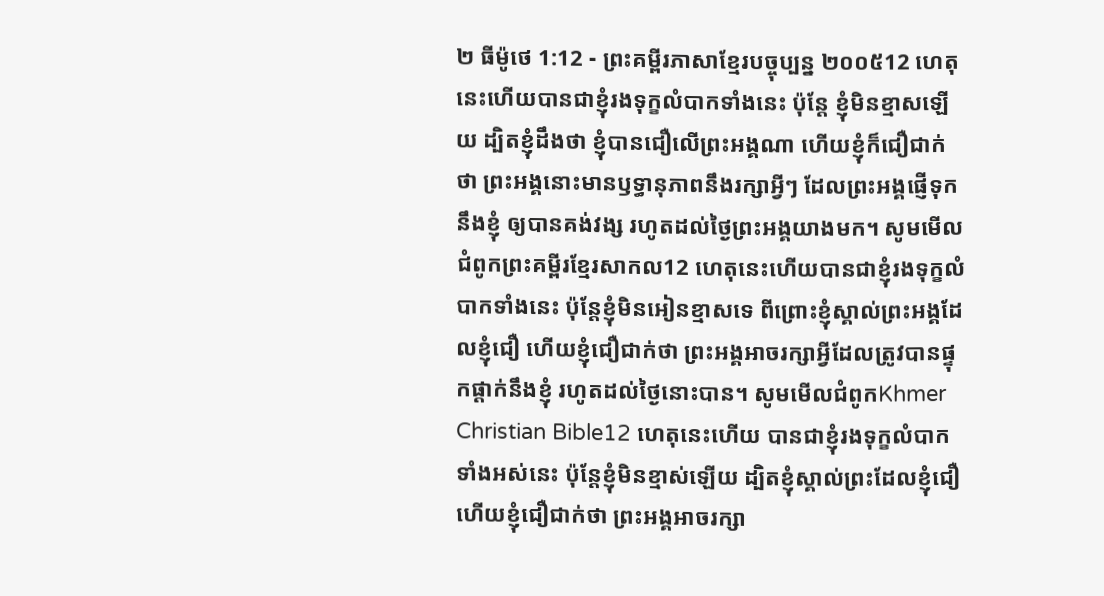២ ធីម៉ូថេ 1:12 - ព្រះគម្ពីរភាសាខ្មែរបច្ចុប្បន្ន ២០០៥12 ហេតុនេះហើយបានជាខ្ញុំរងទុក្ខលំបាកទាំងនេះ ប៉ុន្តែ ខ្ញុំមិនខ្មាសឡើយ ដ្បិតខ្ញុំដឹងថា ខ្ញុំបានជឿលើព្រះអង្គណា ហើយខ្ញុំក៏ជឿជាក់ថា ព្រះអង្គនោះមានឫទ្ធានុភាពនឹងរក្សាអ្វីៗ ដែលព្រះអង្គផ្ញើទុកនឹងខ្ញុំ ឲ្យបានគង់វង្ស រហូតដល់ថ្ងៃព្រះអង្គយាងមក។ សូមមើលជំពូកព្រះគម្ពីរខ្មែរសាកល12 ហេតុនេះហើយបានជាខ្ញុំរងទុក្ខលំបាកទាំងនេះ ប៉ុន្តែខ្ញុំមិនអៀនខ្មាសទេ ពីព្រោះខ្ញុំស្គាល់ព្រះអង្គដែលខ្ញុំជឿ ហើយខ្ញុំជឿជាក់ថា ព្រះអង្គអាចរក្សាអ្វីដែលត្រូវបានផ្ទុកផ្ដាក់នឹងខ្ញុំ រហូតដល់ថ្ងៃនោះបាន។ សូមមើលជំពូកKhmer Christian Bible12 ហេតុនេះហើយ បានជាខ្ញុំរងទុក្ខលំបាកទាំងអស់នេះ ប៉ុន្ដែខ្ញុំមិនខ្មាស់ឡើយ ដ្បិតខ្ញុំស្គាល់ព្រះដែលខ្ញុំជឿ ហើយខ្ញុំជឿជាក់ថា ព្រះអង្គអាចរក្សា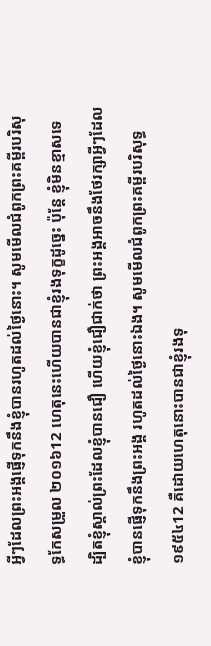អ្វីៗដែលព្រះអង្គផ្ញើទុកនឹងខ្ញុំបានរហូតដល់ថ្ងៃនោះ។ សូមមើលជំពូកព្រះគម្ពីរបរិសុទ្ធកែសម្រួល ២០១៦12 ហេតុនេះហើយបានជាខ្ញុំរងទុក្ខដូច្នេះ ប៉ុន្ដែ ខ្ញុំមិនខ្មាសទេ ដ្បិតខ្ញុំស្គាល់ព្រះដែលខ្ញុំបានជឿ ហើយខ្ញុំជឿជាក់ថា ព្រះអង្គអាចនឹងថែរក្សាអ្វីៗដែលខ្ញុំបានផ្ញើទុកនឹងព្រះអង្គ រហូតដល់ថ្ងៃនោះឯង។ សូមមើលជំពូកព្រះគម្ពីរបរិសុទ្ធ ១៩៥៤12 គឺដោយហេតុនោះបានជាខ្ញុំរងទុ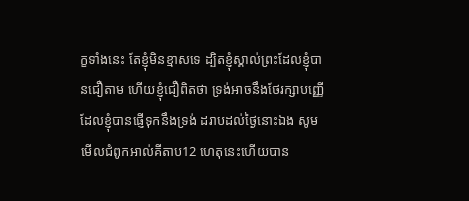ក្ខទាំងនេះ តែខ្ញុំមិនខ្មាសទេ ដ្បិតខ្ញុំស្គាល់ព្រះដែលខ្ញុំបានជឿតាម ហើយខ្ញុំជឿពិតថា ទ្រង់អាចនឹងថែរក្សាបញ្ញើ ដែលខ្ញុំបានផ្ញើទុកនឹងទ្រង់ ដរាបដល់ថ្ងៃនោះឯង សូមមើលជំពូកអាល់គីតាប12 ហេតុនេះហើយបាន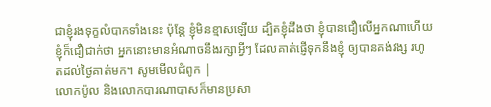ជាខ្ញុំរងទុក្ខលំបាកទាំងនេះ ប៉ុន្ដែ ខ្ញុំមិនខ្មាសឡើយ ដ្បិតខ្ញុំដឹងថា ខ្ញុំបានជឿលើអ្នកណាហើយខ្ញុំក៏ជឿជាក់ថា អ្នកនោះមានអំណាចនឹងរក្សាអ្វីៗ ដែលគាត់ផ្ញើទុកនឹងខ្ញុំ ឲ្យបានគង់វង្ស រហូតដល់ថ្ងៃគាត់មក។ សូមមើលជំពូក |
លោកប៉ូល និងលោកបារណាបាសក៏មានប្រសា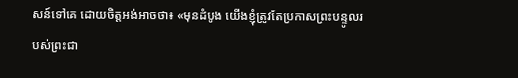សន៍ទៅគេ ដោយចិត្តអង់អាចថា៖ «មុនដំបូង យើងខ្ញុំត្រូវតែប្រកាសព្រះបន្ទូលរបស់ព្រះជា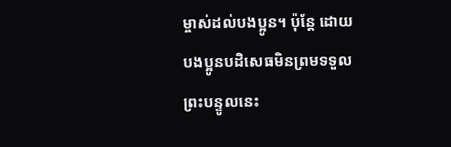ម្ចាស់ដល់បងប្អូន។ ប៉ុន្តែ ដោយបងប្អូនបដិសេធមិនព្រមទទួលព្រះបន្ទូលនេះ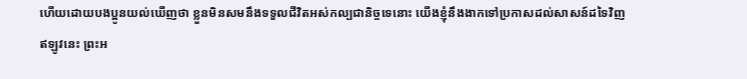ហើយដោយបងប្អូនយល់ឃើញថា ខ្លួនមិនសមនឹងទទួលជីវិតអស់កល្បជានិច្ចទេនោះ យើងខ្ញុំនឹងងាកទៅប្រកាសដល់សាសន៍ដទៃវិញ
ឥឡូវនេះ ព្រះអ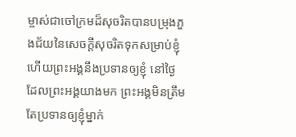ម្ចាស់ជាចៅក្រមដ៏សុចរិតបានបម្រុងភួងជ័យនៃសេចក្ដីសុចរិតទុកសម្រាប់ខ្ញុំ ហើយព្រះអង្គនឹងប្រទានឲ្យខ្ញុំ នៅថ្ងៃដែលព្រះអង្គយាងមក ព្រះអង្គមិនត្រឹមតែប្រទានឲ្យខ្ញុំម្នាក់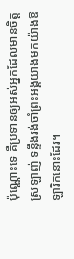ប៉ុណ្ណោះទេ គឺប្រទានឲ្យអស់អ្នកដែលមានចិត្តស្រឡាញ់ ទន្ទឹងរង់ចាំព្រះអង្គយាងមកយ៉ាងឱឡារិកនោះដែរ។